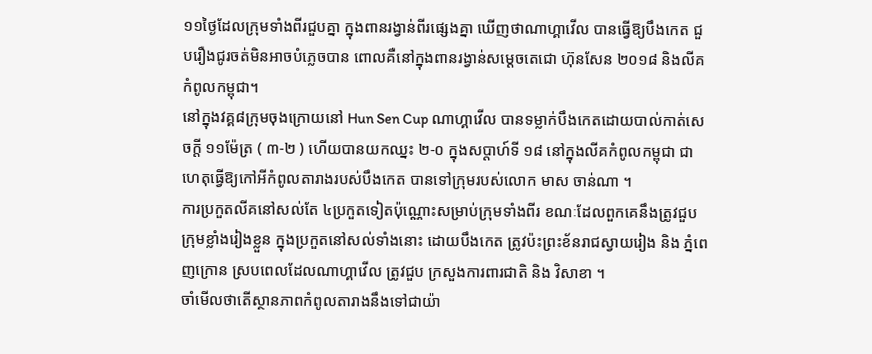១១ថ្ងៃដែលក្រុមទាំងពីរជួបគ្នា ក្នុងពានរង្វាន់ពីរផ្សេងគ្នា ឃើញថាណាហ្គាវើល បានធ្វើឱ្យបឹងកេត ជួបរឿងជូរចត់មិនអាចបំភ្លេចបាន ពោលគឺនៅក្នុងពានរង្វាន់សម្តេចតេជោ ហ៊ុនសែន ២០១៨ និងលីគកំពូលកម្ពុជា។
នៅក្នុងវគ្គ៨ក្រុមចុងក្រោយនៅ Hun Sen Cup ណាហ្គាវើល បានទម្លាក់បឹងកេតដោយបាល់កាត់សេចក្តី ១១ម៉ែត្រ ( ៣-២ ) ហើយបានយកឈ្នះ ២-០ ក្នុងសប្តាហ៍ទី ១៨ នៅក្នុងលីគកំពូលកម្ពុជា ជាហេតុធ្វើឱ្យកៅអីកំពូលតារាងរបស់បឹងកេត បានទៅក្រុមរបស់លោក មាស ចាន់ណា ។
ការប្រកួតលីគនៅសល់តែ ៤ប្រកួតទៀតប៉ុណ្ណោះសម្រាប់ក្រុមទាំងពីរ ខណៈដែលពួកគេនឹងត្រូវជួបក្រុមខ្លាំងរៀងខ្លួន ក្នុងប្រកួតនៅសល់ទាំងនោះ ដោយបឹងកេត ត្រូវប៉ះព្រះខ័នរាជស្វាយរៀង និង ភ្នំពេញក្រោន ស្របពេលដែលណាហ្គាវើល ត្រូវជួប ក្រសួងការពារជាតិ និង វិសាខា ។
ចាំមើលថាតើស្ថានភាពកំពូលតារាងនឹងទៅជាយ៉ា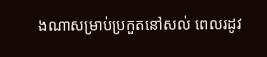ងណាសម្រាប់ប្រកួតនៅសល់ ពេលរដូវ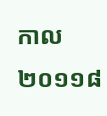កាល ២០១១៨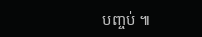បញ្ចប់ ៕